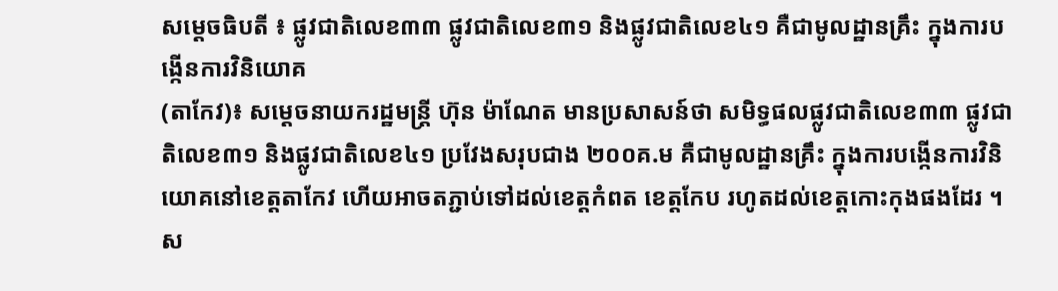សម្ដេចធិបតី ៖ ផ្លូវជាតិលេខ៣៣ ផ្លូវជាតិលេខ៣១ និងផ្លូវជាតិលេខ៤១ គឺជាមូលដ្ឋានគ្រឹះ ក្នុងការបង្កើនការវិនិយោគ
(តាកែវ)៖ សម្ដេចនាយករដ្ឋមន្រ្ដី ហ៊ុន ម៉ាណែត មានប្រសាសន៍ថា សមិទ្ធផលផ្លូវជាតិលេខ៣៣ ផ្លូវជាតិលេខ៣១ និងផ្លូវជាតិលេខ៤១ ប្រវែងសរុបជាង ២០០គ.ម គឺជាមូលដ្ឋានគ្រឹះ ក្នុងការបង្កើនការវិនិយោគនៅខេត្តតាកែវ ហើយអាចតភ្ជាប់ទៅដល់ខេត្តកំពត ខេត្តកែប រហូតដល់ខេត្តកោះកុងផងដែរ ។
ស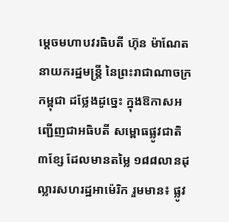ម្តេចមហាបវរធិបតី ហ៊ុន ម៉ាណែត នាយករដ្ឋមន្ត្រី នៃព្រះរាជាណាចក្រកម្ពុជា ដថ្លែងដូច្នេះ ក្នុងឱកាសអញ្ជើញជាអធិបតី សម្ពោធផ្លូវជាតិ ៣ខ្សែ ដែលមានតម្លៃ ១៨៨លានដុល្លារសហរដ្ឋអាម៉េរិក រួមមាន៖ ផ្លូវ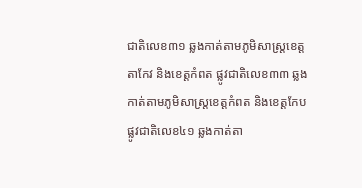ជាតិលេខ៣១ ឆ្លងកាត់តាមភូមិសាស្ត្រខេត្តតាកែវ និងខេត្តកំពត ផ្លូវជាតិលេខ៣៣ ឆ្លងកាត់តាមភូមិសាស្ត្រខេត្តកំពត និងខេត្តកែប ផ្លូវជាតិលេខ៤១ ឆ្លងកាត់តា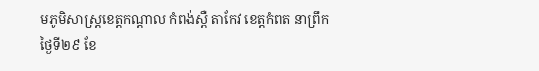មភូមិសាស្ត្រខេត្តកណ្តាល កំពង់ស្ពឺ តាកែវ ខេត្តកំពត នាព្រឹកថ្ងៃទី២៩ ខែ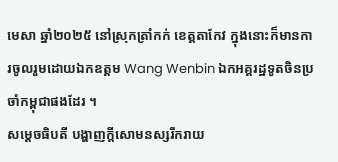មេសា ឆ្នាំ២០២៥ នៅស្រុកត្រាំកក់ ខេត្តតាកែវ ក្នុងនោះក៏មានការចូលរួមដោយឯកឧត្តម Wang Wenbin ឯកអគ្គរដ្ឋទូតចិនប្រចាំកម្ពុជាផងដែរ ។
សម្ដេចធិបតី បង្ហាញក្ដីសោមនស្សរីករាយ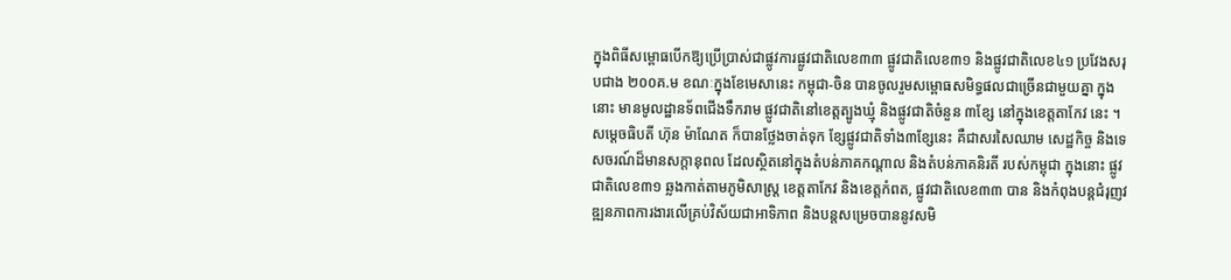ក្នុងពិធីសម្ពោធបើកឱ្យប្រើប្រាស់ជាផ្លូវការផ្លូវជាតិលេខ៣៣ ផ្លូវជាតិលេខ៣១ និងផ្លូវជាតិលេខ៤១ ប្រវែងសរុបជាង ២០០គ.ម ខណៈក្នុងខែមេសានេះ កម្ពុជា-ចិន បានចូលរួមសម្ពោធសមិទ្ធផលជាច្រើនជាមួយគ្នា ក្នុងនោះ មានមូលដ្ឋានទ័ពជើងទឹករាម ផ្លូវជាតិនៅខេត្តត្បូងឃ្មុំ និងផ្លូវជាតិចំនួន ៣ខ្សែ នៅក្នុងខេត្តតាកែវ នេះ ។
សម្ដេចធិបតី ហ៊ុន ម៉ាណែត ក៏បានថ្លែងចាត់ទុក ខ្សែផ្លូវជាតិទាំង៣ខ្សែនេះ គឺជាសរសៃឈាម សេដ្ឋកិច្ច និងទេសចរណ៍ដ៏មានសក្តានុពល ដែលស្ថិតនៅក្នុងតំបន់ភាគកណ្តាល និងតំបន់ភាគនិរតី របស់កម្ពុជា ក្នុងនោះ ផ្លូវជាតិលេខ៣១ ឆ្លងកាត់តាមភូមិសាស្ត្រ ខេត្តតាកែវ និងខេត្តកំពត, ផ្លូវជាតិលេខ៣៣ បាន និងកំពុងបន្តជំរុញវឌ្ឍនភាពការងារលើគ្រប់វិស័យជាអាទិភាព និងបន្តសម្រេចបាននូវសមិ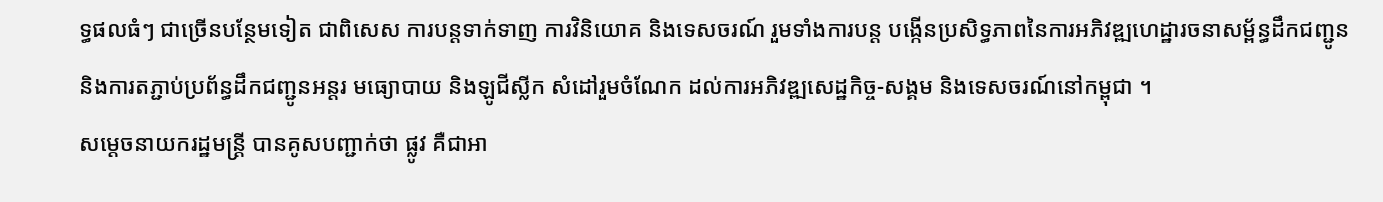ទ្ធផលធំៗ ជាច្រើនបន្ថែមទៀត ជាពិសេស ការបន្តទាក់ទាញ ការវិនិយោគ និងទេសចរណ៍ រួមទាំងការបន្ត បង្កើនប្រសិទ្ធភាពនៃការអភិវឌ្ឍហេដ្ឋារចនាសម្ព័ន្ធដឹកជញ្ជូន និងការតភ្ជាប់ប្រព័ន្ធដឹកជញ្ជូនអន្តរ មធ្យោបាយ និងឡូជីស្លីក សំដៅរួមចំណែក ដល់ការអភិវឌ្ឍសេដ្ឋកិច្ច-សង្គម និងទេសចរណ៍នៅកម្ពុជា ។
សម្ដេចនាយករដ្ឋមន្រ្ដី បានគូសបញ្ជាក់ថា ផ្លូវ គឺជាអា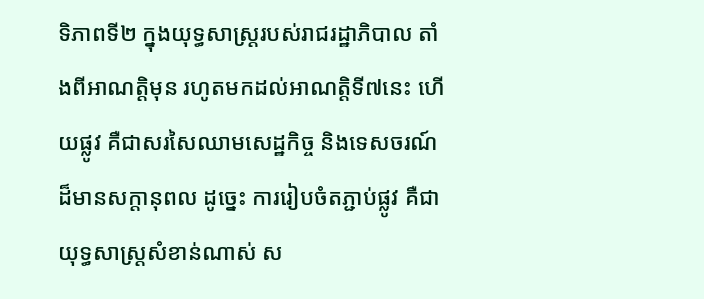ទិភាពទី២ ក្នុងយុទ្ធសាស្រ្ដរបស់រាជរដ្ឋាភិបាល តាំងពីអាណត្តិមុន រហូតមកដល់អាណត្តិទី៧នេះ ហើយផ្លូវ គឺជាសរសៃឈាមសេដ្ឋកិច្ច និងទេសចរណ៍ដ៏មានសក្តានុពល ដូច្នេះ ការរៀបចំតភ្ជាប់ផ្លូវ គឺជាយុទ្ធសាស្រ្ដសំខាន់ណាស់ ស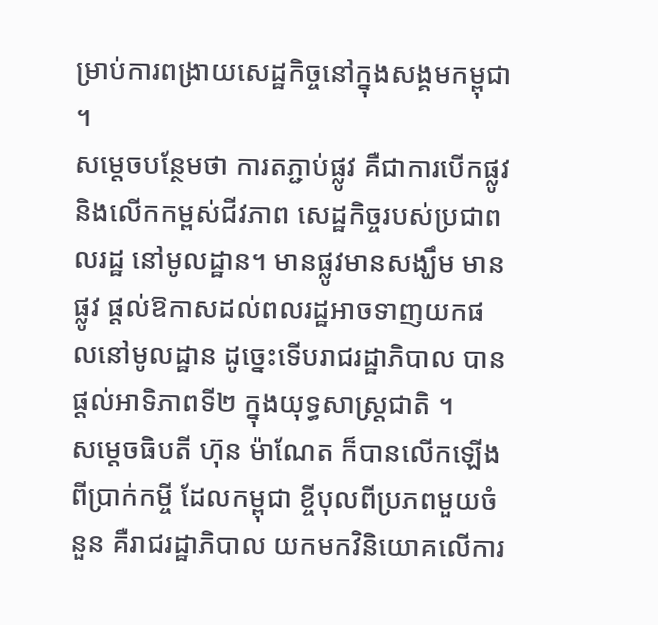ម្រាប់ការពង្រាយសេដ្ឋកិច្ចនៅក្នុងសង្គមកម្ពុជា ។
សម្ដេចបន្ថែមថា ការតភ្ជាប់ផ្លូវ គឺជាការបើកផ្លូវ និងលើកកម្ពស់ជីវភាព សេដ្ឋកិច្ចរបស់ប្រជាពលរដ្ឋ នៅមូលដ្ឋាន។ មានផ្លូវមានសង្ឃឹម មានផ្លូវ ផ្ដល់ឱកាសដល់ពលរដ្ឋអាចទាញយកផលនៅមូលដ្ឋាន ដូច្នេះទើបរាជរដ្ឋាភិបាល បានផ្ដល់អាទិភាពទី២ ក្នុងយុទ្ធសាស្រ្ដជាតិ ។
សម្ដេចធិបតី ហ៊ុន ម៉ាណែត ក៏បានលើកឡើងពីប្រាក់កម្ចី ដែលកម្ពុជា ខ្ចីបុលពីប្រភពមួយចំនួន គឺរាជរដ្ឋាភិបាល យកមកវិនិយោគលើការ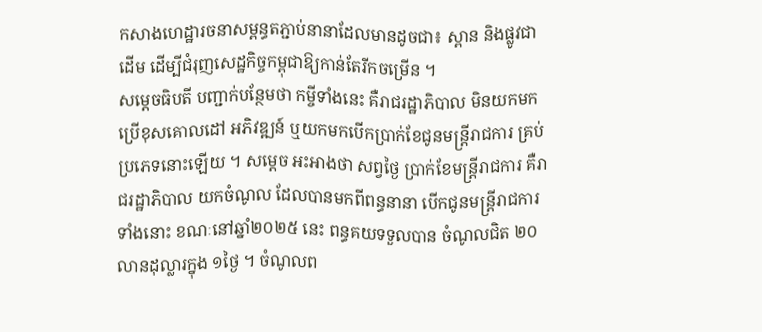កសាងហេដ្ឋារចនាសម្ពន្ធតភ្ជាប់នានាដែលមានដូចជា៖ ស្ពាន និងផ្លូវជាដើម ដើម្បីជំរុញសេដ្ឋកិច្ចកម្ពុជាឱ្យកាន់តែរីកចម្រើន ។
សម្ដេចធិបតី បញ្ជាក់បន្ថែមថា កម្ចីទាំងនេះ គឺរាជរដ្ឋាភិបាល មិនយកមកប្រើខុសគោលដៅ អភិវឌ្ឍន៍ ឬយកមកបើកប្រាក់ខែជូនមន្ត្រីរាជការ គ្រប់ប្រភេទនោះឡើយ ។ សម្ដេច អះអាងថា សព្វថ្ងៃ ប្រាក់ខែមន្ត្រីរាជការ គឺរាជរដ្ឋាភិបាល យកចំណូល ដែលបានមកពីពន្ធនានា បើកជូនមន្ត្រីរាជការទាំងនោះ ខណៈនៅឆ្នាំ២០២៥ នេះ ពន្ធគយទទួលបាន ចំណូលជិត ២០លានដុល្លារក្នុង ១ថ្ងៃ ។ ចំណូលព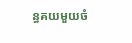ន្ធគយមួយចំ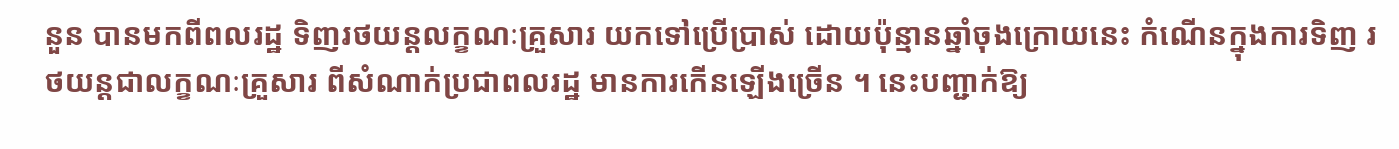នួន បានមកពីពលរដ្ឋ ទិញរថយន្តលក្ខណៈគ្រួសារ យកទៅប្រើប្រាស់ ដោយប៉ុន្មានឆ្នាំចុងក្រោយនេះ កំណើនក្នុងការទិញ រថយន្តជាលក្ខណៈគ្រួសារ ពីសំណាក់ប្រជាពលរដ្ឋ មានការកើនឡើងច្រើន ។ នេះបញ្ជាក់ឱ្យ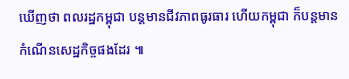ឃើញថា ពលរដ្ឋកម្ពុជា បន្តមានជីវភាពធូរធារ ហើយកម្ពុជា ក៏បន្តមានកំណើនសេដ្ឋកិច្ចផងដែរ ៕